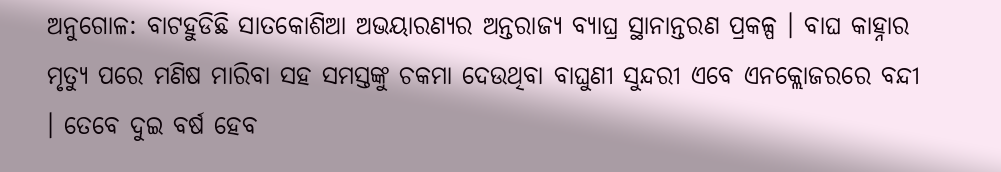ଅନୁଗୋଳ: ବାଟହୁଡିଛି ସାତକୋଶିଆ ଅଭୟାରଣ୍ୟର ଅନ୍ତରାଜ୍ୟ ବ୍ୟାଘ୍ର ସ୍ଥାନାନ୍ତରଣ ପ୍ରକଳ୍ପ । ବାଘ କାହ୍ନାର ମୃତ୍ୟୁ ପରେ ମଣିଷ ମାରିବା ସହ ସମସ୍ତଙ୍କୁ ଚକମା ଦେଉଥିବା ବାଘୁଣୀ ସୁନ୍ଦରୀ ଏବେ ଏନକ୍ଲୋଜରରେ ବନ୍ଦୀ । ତେବେ ଦୁଇ ବର୍ଷ ହେବ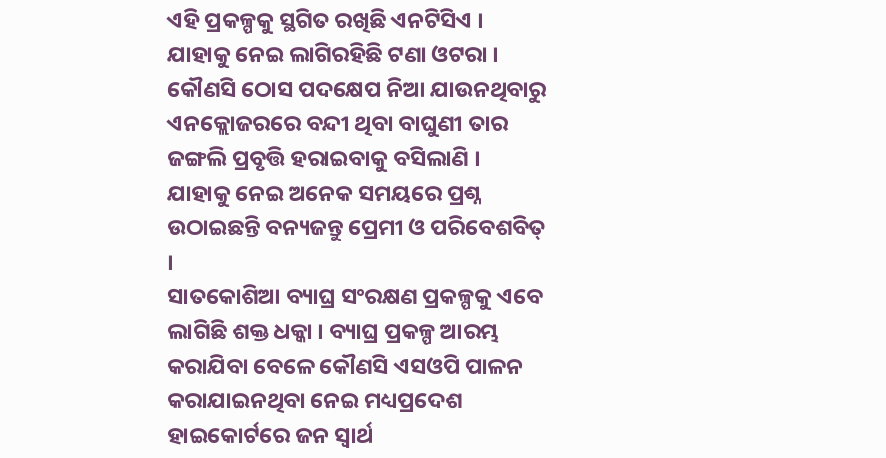ଏହି ପ୍ରକଳ୍ପକୁ ସ୍ଥଗିତ ରଖିଛି ଏନଟିସିଏ । ଯାହାକୁ ନେଇ ଲାଗିରହିଛି ଟଣା ଓଟରା । କୌଣସି ଠୋସ ପଦକ୍ଷେପ ନିଆ ଯାଉନଥିବାରୁ ଏନକ୍ଲୋଜରରେ ବନ୍ଦୀ ଥିବା ବାଘୁଣୀ ତାର ଜଙ୍ଗଲି ପ୍ରବୃତ୍ତି ହରାଇବାକୁ ବସିଲାଣି । ଯାହାକୁ ନେଇ ଅନେକ ସମୟରେ ପ୍ରଶ୍ନ ଉଠାଇଛନ୍ତି ବନ୍ୟଜନ୍ତୁ ପ୍ରେମୀ ଓ ପରିବେଶବିତ୍ ।
ସାତକୋଶିଆ ବ୍ୟାଘ୍ର ସଂରକ୍ଷଣ ପ୍ରକଳ୍ପକୁ ଏବେ ଲାଗିଛି ଶକ୍ତ ଧକ୍କା । ବ୍ୟାଘ୍ର ପ୍ରକଳ୍ପ ଆରମ୍ଭ କରାଯିବା ବେଳେ କୌଣସି ଏସଓପି ପାଳନ କରାଯାଇନଥିବା ନେଇ ମଧ୍ୟପ୍ରଦେଶ ହାଇକୋର୍ଟରେ ଜନ ସ୍ବାର୍ଥ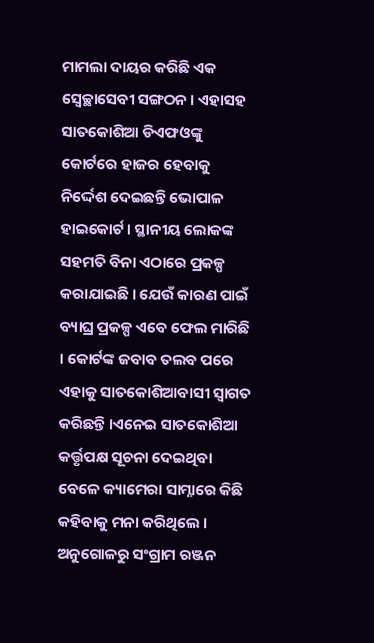ମାମଲା ଦାୟର କରିଛି ଏକ ସ୍ବେଚ୍ଛାସେବୀ ସଙ୍ଗଠନ । ଏହାସହ ସାତକୋଶିଆ ଡିଏଫଓଙ୍କୁ କୋର୍ଟରେ ହାଜର ହେବାକୁ ନିର୍ଦ୍ଦେଶ ଦେଇଛନ୍ତି ଭୋପାଳ ହାଇକୋର୍ଟ । ସ୍ଥାନୀୟ ଲୋକଙ୍କ ସହମତି ବିନା ଏଠାରେ ପ୍ରକଳ୍ପ କରାଯାଇଛି । ଯେଉଁ କାରଣ ପାଇଁ ବ୍ୟାଘ୍ର ପ୍ରକଳ୍ପ ଏବେ ଫେଲ ମାରିଛି । କୋର୍ଟଙ୍କ ଜବାବ ତଲବ ପରେ ଏହାକୁ ସାତକୋଶିଆବାସୀ ସ୍ଵାଗତ କରିଛନ୍ତି ।ଏନେଇ ସାତକୋଶିଆ କର୍ତ୍ତୃପକ୍ଷ ସୂଚନା ଦେଇଥିବା ବେଳେ କ୍ୟାମେରା ସାମ୍ନାରେ କିଛି କହିବାକୁ ମନା କରିଥିଲେ ।
ଅନୁଗୋଳରୁ ସଂଗ୍ରାମ ରଞ୍ଜନ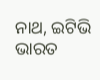ନାଥ, ଇଟିଭି ଭାରତ